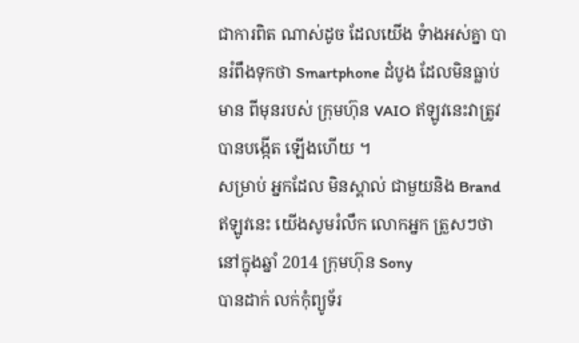ជាការពិត ណាស់ដូច ដែលយើង ទំាងអស់គ្នា បានរំពឹងទុកថា Smartphone ដំបូង ដែលមិនធ្លាប់មាន ពីមុនរបស់ ក្រុមហ៊ុន VAIO ឥឡូវនេះវាត្រូវ បានបង្កើត ឡើងហើយ ។
សម្រាប់ អ្នកដែល មិនស្គាល់ ជាមួយនិង Brand ឥឡូវនេះ យើងសូមរំលឹក លោកអ្នក ត្រួសៗថា នៅក្នុងឆ្នាំ 2014 ក្រុមហ៊ុន Sony
បានដាក់ លក់កុំព្យូទ័រ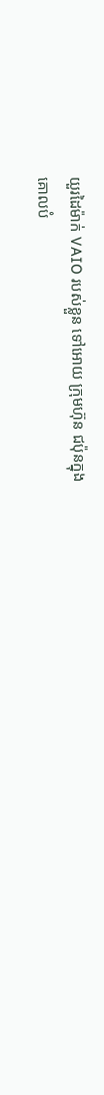យួរដៃម៉ាក់ VAIO របស់ខ្លួន ទៅអោយ ក្រុមហ៊ុន ជប៉ុនក្នុង
គោលបំ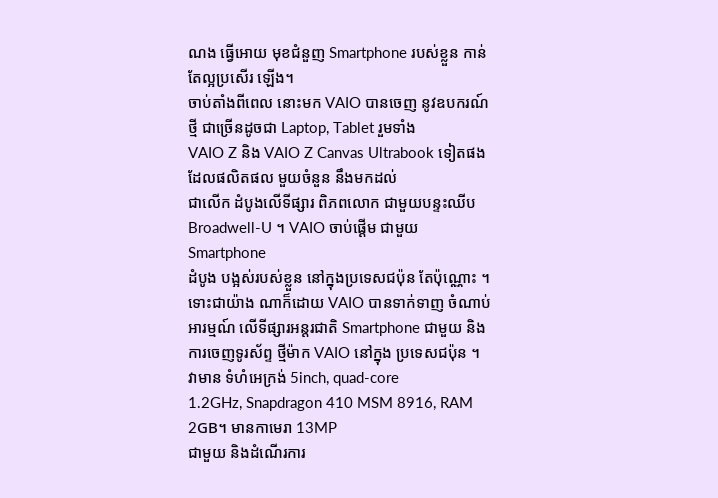ណង ធ្វើអោយ មុខជំនួញ Smartphone របស់ខ្លួន កាន់តែល្អប្រសើរ ឡើង។
ចាប់តាំងពីពេល នោះមក VAIO បានចេញ នូវឧបករណ៍ថ្មី ជាច្រើនដូចជា Laptop, Tablet រួមទាំង
VAIO Z និង VAIO Z Canvas Ultrabook ទៀតផង ដែលផលិតផល មួយចំនួន នឹងមកដល់
ជាលើក ដំបូងលើទីផ្សារ ពិភពលោក ជាមួយបន្ទះឈីប Broadwell-U ។ VAIO ចាប់ផ្តើម ជាមួយ Smartphone
ដំបូង បង្អស់របស់ខ្លួន នៅក្នុងប្រទេសជប៉ុន តែប៉ុណ្ណោះ ។
ទោះជាយ៉ាង ណាក៏ដោយ VAIO បានទាក់ទាញ ចំណាប់អារម្មណ៍ លើទីផ្សារអន្តរជាតិ Smartphone ជាមួយ និងការចេញទូរស័ព្ទ ថ្មីម៉ាក VAIO នៅក្នុង ប្រទេសជប៉ុន ។
វាមាន ទំហំអេក្រង់ 5inch, quad-core
1.2GHz, Snapdragon 410 MSM 8916, RAM 2GB។ មានកាមេរា 13MP
ជាមួយ និងដំណើរការ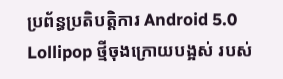ប្រព័ន្ធប្រតិបត្តិការ Android 5.0 Lollipop ថ្មីចុងក្រោយបង្អស់ របស់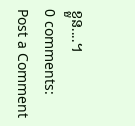ខ្លួន....។
0 comments:
Post a Comment